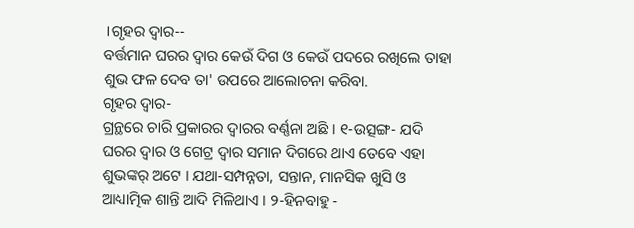।ଗୃହର ଦ୍ଵାର--
ବର୍ତ୍ତମାନ ଘରର ଦ୍ଵାର କେଉଁ ଦିଗ ଓ କେଉଁ ପଦରେ ରଖିଲେ ତାହା ଶୁଭ ଫଳ ଦେବ ତା' ଉପରେ ଆଲୋଚନା କରିବା.
ଗୃହର ଦ୍ୱାର-
ଗ୍ରନ୍ଥରେ ଚାରି ପ୍ରକାରର ଦ୍ୱାରର ବର୍ଣ୍ଣନା ଅଛି । ୧-ଉତ୍ସଙ୍ଗ- ଯଦି ଘରର ଦ୍ୱାର ଓ ଗେଟ୍ର ଦ୍ୱାର ସମାନ ଦିଗରେ ଥାଏ ତେବେ ଏହା ଶୁଭଙ୍କର୍ ଅଟେ । ଯଥା-ସମ୍ପନ୍ନତା, ସନ୍ତାନ, ମାନସିକ ଖୁସି ଓ ଆଧ୍ୟାତ୍ମିକ ଶାନ୍ତି ଆଦି ମିଳିଥାଏ । ୨-ହିନବାହୁ -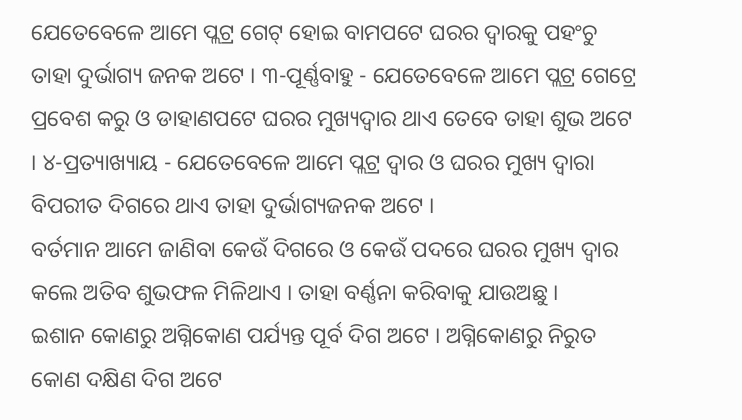ଯେତେବେଳେ ଆମେ ପ୍ଲଟ୍ର ଗେଟ୍ ହୋଇ ବାମପଟେ ଘରର ଦ୍ୱାରକୁ ପହଂଚୁ ତାହା ଦୁର୍ଭାଗ୍ୟ ଜନକ ଅଟେ । ୩-ପୂର୍ଣ୍ଣବାହୁ - ଯେତେବେଳେ ଆମେ ପ୍ଲଟ୍ର ଗେଟ୍ରେ ପ୍ରବେଶ କରୁ ଓ ଡାହାଣପଟେ ଘରର ମୁଖ୍ୟଦ୍ୱାର ଥାଏ ତେବେ ତାହା ଶୁଭ ଅଟେ । ୪-ପ୍ରତ୍ୟାଖ୍ୟାୟ - ଯେତେବେଳେ ଆମେ ପ୍ଲଟ୍ର ଦ୍ୱାର ଓ ଘରର ମୁଖ୍ୟ ଦ୍ୱାରା ବିପରୀତ ଦିଗରେ ଥାଏ ତାହା ଦୁର୍ଭାଗ୍ୟଜନକ ଅଟେ ।
ବର୍ତମାନ ଆମେ ଜାଣିବା କେଉଁ ଦିଗରେ ଓ କେଉଁ ପଦରେ ଘରର ମୁଖ୍ୟ ଦ୍ୱାର କଲେ ଅତିବ ଶୁଭଫଳ ମିଳିଥାଏ । ତାହା ବର୍ଣ୍ଣନା କରିବାକୁ ଯାଉଅଛୁ ।
ଇଶାନ କୋଣରୁ ଅଗ୍ନିକୋଣ ପର୍ଯ୍ୟନ୍ତ ପୂର୍ବ ଦିଗ ଅଟେ । ଅଗ୍ନିକୋଣରୁ ନିରୁତ କୋଣ ଦକ୍ଷିଣ ଦିଗ ଅଟେ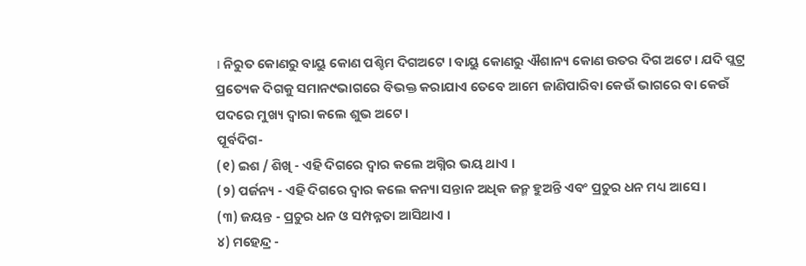। ନିରୁତ କୋଣରୁ ବାୟୁ କୋଣ ପଶ୍ଚିମ ଦିଗଅଟେ । ବାୟୁ କୋଣରୁ ଐଶାନ୍ୟ କୋଣ ଉତର ଦିଗ ଅଟେ । ଯଦି ପ୍ଲଟ୍ର ପ୍ରତ୍ୟେକ ଦିଗକୁ ସମାନ୯ଭାଗରେ ବିଭକ୍ତ କରାଯାଏ ତେବେ ଆମେ ଜାଣିପାରିବା କେଉଁ ଭାଗରେ ବା କେଉଁ ପଦରେ ମୁଖ୍ୟ ଦ୍ୱାରା କଲେ ଶୁଭ ଅଟେ ।
ପୂର୍ବଦିଗ-
(୧) ଇଶ / ଶିଖି - ଏହି ଦିଗରେ ଦ୍ୱାର କଲେ ଅଗ୍ନିର ଭୟ ଥାଏ ।
(୨) ପର୍ଜନ୍ୟ - ଏହି ଦିଗରେ ଦ୍ୱାର କଲେ କନ୍ୟା ସନ୍ତାନ ଅଧିକ ଜନ୍ମ ହୁଅନ୍ତି ଏବଂ ପ୍ରଚୁର ଧନ ମଧ୍ୟ ଆସେ ।
(୩) ଜୟନ୍ତ - ପ୍ରଚୁର ଧନ ଓ ସମ୍ପନ୍ନତା ଆସିଥାଏ ।
୪) ମହେନ୍ଦ୍ର -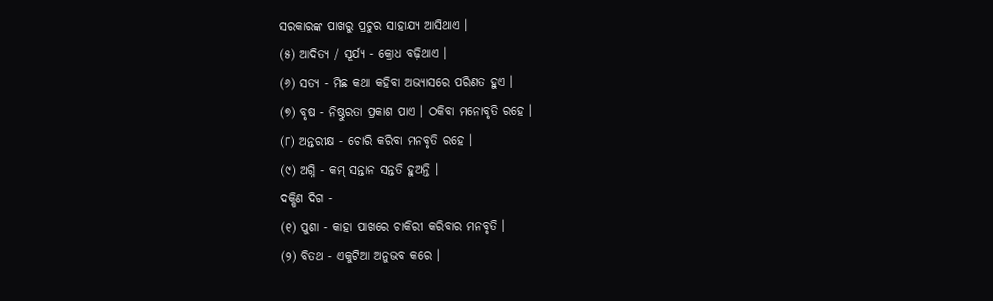ସରକାରଙ୍କ ପାଖରୁ ପ୍ରଚୁର ସାହାଯ୍ୟ ଆସିଥାଏ ।
(୫) ଆଦିତ୍ୟ / ସୂର୍ଯ୍ୟ - କ୍ରୋଧ ବଢ଼ିଥାଏ ।
(୬) ସତ୍ୟ - ମିଛ କଥା କହିବା ଅଭ୍ୟାସରେ ପରିଣତ ହୁଏ ।
(୭) ବୃଷ - ନିଷ୍ଠୁରତା ପ୍ରକାଶ ପାଏ । ଠକିବା ମନୋବୃତି ରହେ ।
(୮) ଅନ୍ତରୀକ୍ଷ - ଚୋରି କରିବା ମନବୃତି ରହେ ।
(୯) ଅଗ୍ନି - କମ୍ ସନ୍ତାନ ସନ୍ତତି ହୁଅନ୍ତି ।
ଦକ୍ଷିଣ ଦିଗ -
(୧) ପୁଶା - କାହା ପାଖରେ ଚାକିରୀ କରିବାର ମନବୃତି ।
(୨) ବିତଥ - ଏକୁଟିଆ ଅନୁଭବ କରେ ।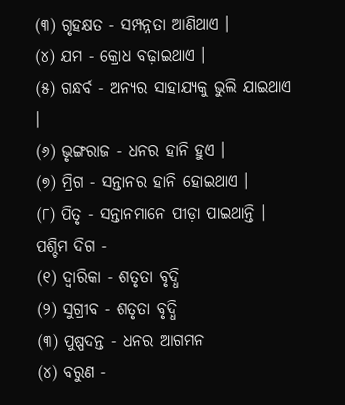(୩) ଗୃହକ୍ଷତ - ସମ୍ପନ୍ନତା ଆଣିଥାଏ ।
(୪) ଯମ - କ୍ରୋଧ ବଢ଼ାଇଥାଏ ।
(୫) ଗନ୍ଧର୍ବ - ଅନ୍ୟର ସାହାଯ୍ୟକୁ ଭୁଲି ଯାଇଥାଏ ।
(୬) ଭୃଙ୍ଗରାଜ - ଧନର ହାନି ହୁଏ ।
(୭) ମ୍ରିଗ - ସନ୍ତାନର ହାନି ହୋଇଥାଏ ।
(୮) ପିତୃ - ସନ୍ତାନମାନେ ପୀଡ଼ା ପାଇଥାନ୍ତି ।
ପଶ୍ଚିମ ଦିଗ -
(୧) ଦ୍ୱାରିକା - ଶତୃତା ବୃଦ୍ଧି
(୨) ସୁଗ୍ରୀବ - ଶତୃତା ବୃଦ୍ଧି
(୩) ପୁଷ୍ପଦନ୍ତ - ଧନର ଆଗମନ
(୪) ବରୁଣ -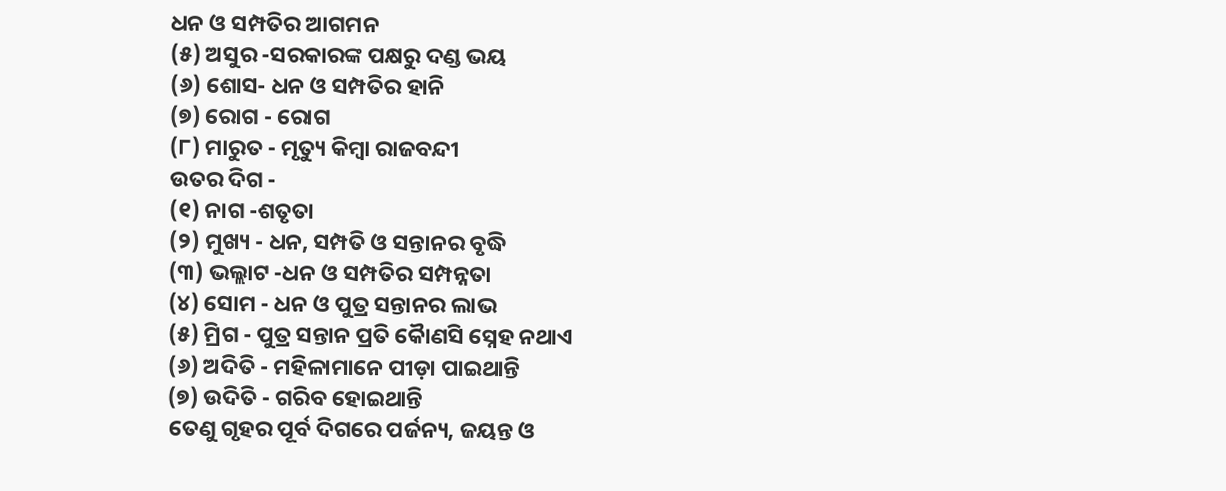ଧନ ଓ ସମ୍ପତିର ଆଗମନ
(୫) ଅସୁର -ସରକାରଙ୍କ ପକ୍ଷରୁ ଦଣ୍ଡ ଭୟ
(୬) ଶୋସ- ଧନ ଓ ସମ୍ପତିର ହାନି
(୭) ରୋଗ - ରୋଗ
(୮) ମାରୁତ - ମୃତ୍ୟୁ କିମ୍ବା ରାଜବନ୍ଦୀ
ଉତର ଦିଗ -
(୧) ନାଗ -ଶତୃତା
(୨) ମୁଖ୍ୟ - ଧନ, ସମ୍ପତି ଓ ସନ୍ତାନର ବୃଦ୍ଧି
(୩) ଭଲ୍ଲାଟ -ଧନ ଓ ସମ୍ପତିର ସମ୍ପନ୍ନତା
(୪) ସୋମ - ଧନ ଓ ପୁତ୍ର ସନ୍ତାନର ଲାଭ
(୫) ମ୍ରିଗ - ପୁତ୍ର ସନ୍ତାନ ପ୍ରତି କୈାଣସି ସ୍ନେହ ନଥାଏ
(୬) ଅଦିତି - ମହିଳାମାନେ ପୀଡ଼ା ପାଇଥାନ୍ତି
(୭) ଉଦିତି - ଗରିବ ହୋଇଥାନ୍ତି
ତେଣୁ ଗୃହର ପୂର୍ବ ଦିଗରେ ପର୍ଜନ୍ୟ, ଜୟନ୍ତ ଓ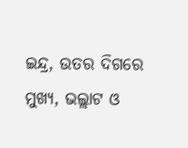ଇନ୍ଦ୍ର, ଉତର ଦିଗରେ ମୁଖ୍ୟ, ଭଲ୍ଲାଟ ଓ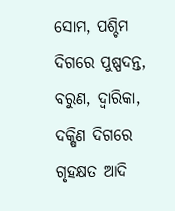ସୋମ, ପଶ୍ଚିମ ଦିଗରେ ପୁଷ୍ପଦନ୍ତ, ବରୁଣ, ଦ୍ୱାରିକା, ଦକ୍ଷିଣ ଦିଗରେ ଗୃହକ୍ଷତ ଆଦି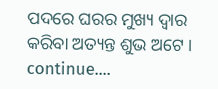ପଦରେ ଘରର ମୁଖ୍ୟ ଦ୍ୱାର କରିବା ଅତ୍ୟନ୍ତ ଶୁଭ ଅଟେ ।
continue....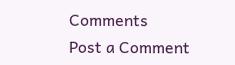Comments
Post a Comment